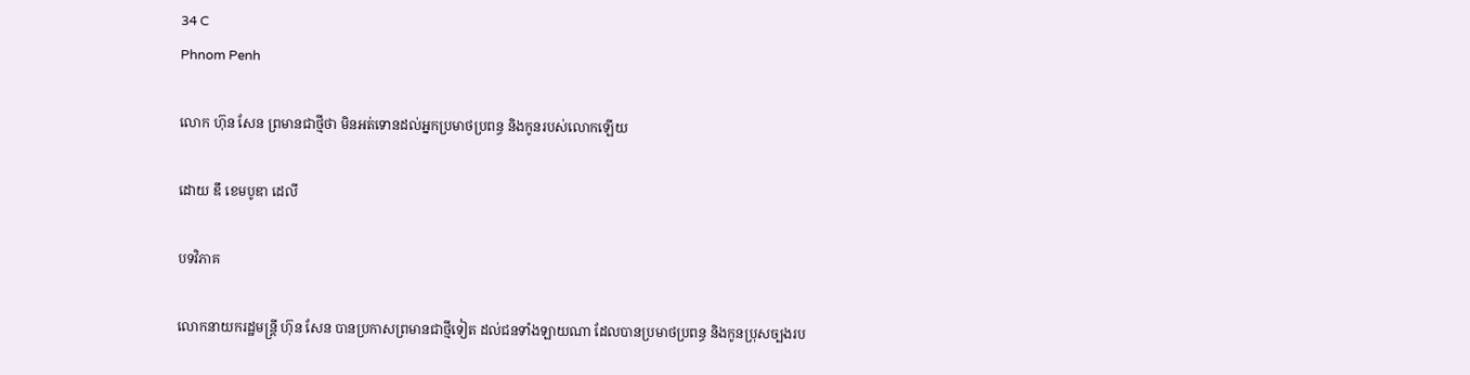34 C
Phnom Penh

លោក ហ៊ុន សែន ព្រមានជាថ្មីថា មិនអត់ទោនដល់អ្នកប្រមាថប្រពន្ធ និងកូនរបស់លោកឡើយ

ដោយ ឌឹ ខេមបូឌា ដេលី

បទវិភាគ

លោកនាយករដ្ឋមន្ត្រី ហ៊ុន សែន បានប្រកាសព្រមានជាថ្មីទៀត ដល់ជនទាំងឡាយណា ដែលបានប្រមាថប្រពន្ធ និងកូនប្រុសច្បងរប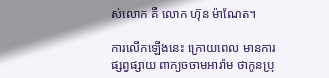ស់លោក គឺ លោក ហ៊ុន ម៉ាណែត។

ការលើកឡើងនេះ ក្រោយពេល មានការផ្សព្វផ្សាយ ពាក្យចចាមអារ៉ាម ថាកូនប្រុ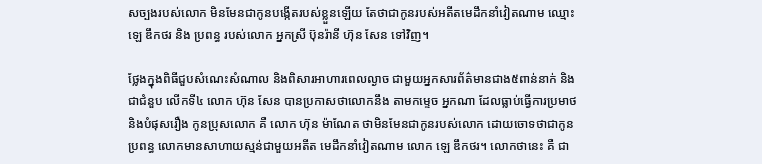សច្បងរបស់លោក មិនមែនជាកូនបង្កើតរបស់ខ្លួនឡើយ តែថាជាកូនរបស់អតីតមេដឹកនាំវៀតណាម ឈ្មោះ ឡេ ឌឹកថរ និង ប្រពន្ធ របស់លោក អ្នកស្រី ប៊ុនរ៉ានី ហ៊ុន សែន ទៅវិញ។

ថ្លែងក្នុងពិធីជួបសំណេះសំណាល និងពិសារអាហារពេលល្ងាច ជាមួយអ្នកសារព័ត៌មានជាង៥ពាន់នាក់ និងជាជំនួប លើកទី៤ លោក ហ៊ុន សែន បានប្រកាសថាលោកនឹង តាមកម្ទេច អ្នកណា ដែលធ្លាប់ធ្វើការប្រមាថ និងបំផុសរឿង កូនប្រុសលោក គឺ លោក ហ៊ុន ម៉ាណែត ថាមិនមែនជាកូនរបស់លោក ដោយចោទថាជាកូន ប្រពន្ធ លោកមានសាហាយស្មន់ជាមួយអតីត មេដឹកនាំវៀតណាម លោក ឡេ ឌឹកថរ។ លោកថានេះ គឺ ជា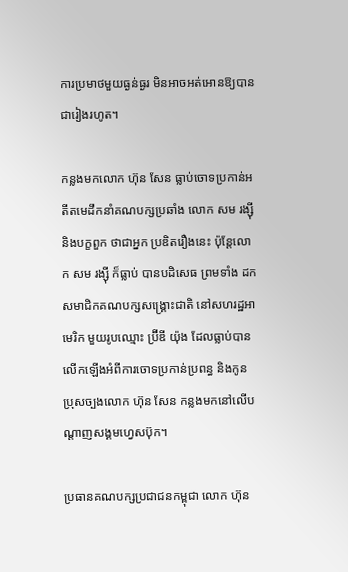ការប្រមាថមួយធ្ងន់ធ្ងរ មិនអាចអត់អោនឱ្យបានជារៀងរហូត។

កន្លងមកលោក ហ៊ុន សែន ធ្លាប់ចោទប្រកាន់អតីតមេដឹកនាំគណបក្សប្រឆាំង លោក សម រង្ស៊ី និងបក្ខពួក ថាជាអ្នក ប្រឌិតរឿងនេះ ប៉ុន្តែលោក សម រង្ស៊ី ក៏ធ្លាប់ បានបដិសេធ ព្រមទាំង ដកសមាជិកគណបក្សសង្រ្គោះជាតិ នៅសហរដ្ឋអាមេរិក មួយរូបឈ្មោះ ប្រ៊ីឌី យ៉ុង ដែលធ្លាប់បានលើកឡើងអំពីការចោទប្រកាន់ប្រពន្ធ និងកូនប្រុសច្បងលោក ហ៊ុន សែន កន្លងមកនៅលើបណ្តាញសង្គមហ្វេសប៊ុក។

ប្រធានគណបក្សប្រជាជនកម្ពុជា លោក ហ៊ុន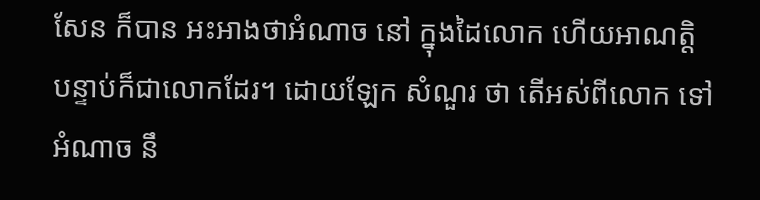សែន ក៏បាន អះអាងថាអំណាច នៅ ក្នុងដៃលោក ហើយអាណត្តិបន្ទាប់ក៏ជាលោកដែរ។ ដោយឡែក សំណួរ ថា តើអស់ពីលោក ទៅ អំណាច នឹ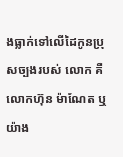ងធ្លាក់ទៅលើដៃកូនប្រុសច្បងរបស់ លោក គឺ លោកហ៊ុន ម៉ាណែត ឬ យ៉ាង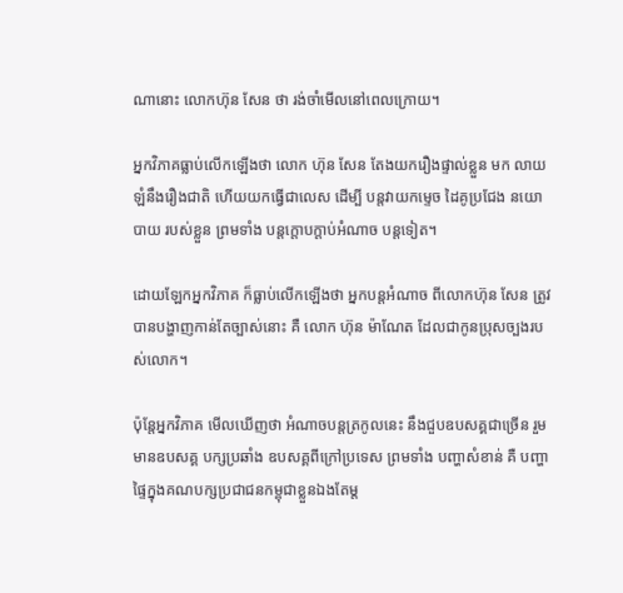ណានោះ លោកហ៊ុន សែន ថា រង់ចាំមើលនៅពេលក្រោយ។

អ្នកវិភាគធ្លាប់លើកឡើងថា លោក ហ៊ុន សែន តែងយករឿងផ្ទាល់ខ្លួន មក លាយឡំនឹងរឿងជាតិ ហើយយកធ្វើជាលេស ដើម្បី បន្តវាយកម្ទេច ដៃគូប្រជែង នយោបាយ របស់ខ្លួន ព្រមទាំង បន្តក្តោបក្តាប់អំណាច បន្តទៀត។

ដោយឡែកអ្នកវិភាគ ក៏ធ្លាប់លើកឡើងថា អ្នកបន្តអំណាច ពីលោកហ៊ុន សែន ត្រូវបានបង្ហាញកាន់តែច្បាស់នោះ គឺ លោក ហ៊ុន ម៉ាណែត ដែលជាកូនប្រុសច្បងរបស់លោក។

ប៉ុន្តែអ្នកវិភាគ មើលឃើញថា អំណាចបន្តត្រកូលនេះ នឹងជួបឧបសគ្គជាច្រើន រួមមានឧបសគ្គ បក្សប្រឆាំង ឧបសគ្គពីក្រៅប្រទេស ព្រមទាំង បញ្ហាសំខាន់ គឺ បញ្ហាផ្ទៃក្នុងគណបក្សប្រជាជនកម្ពុជាខ្លួនឯងតែម្ត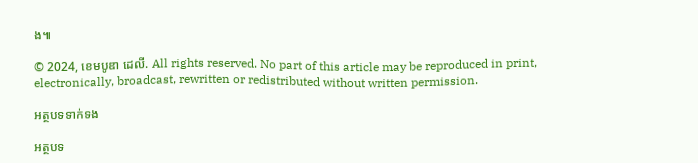ង៕

© 2024, ខេមបូឌា ដេលី. All rights reserved. No part of this article may be reproduced in print, electronically, broadcast, rewritten or redistributed without written permission.

អត្ថបទទាក់ទង

អត្ថបទ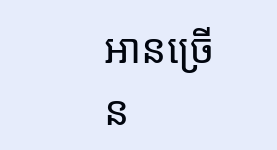អានច្រើន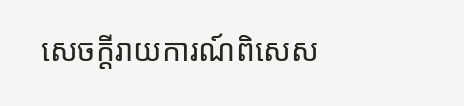សេចក្ដីរាយការណ៍ពិសេស